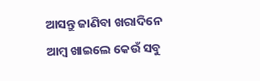ଆସନ୍ତୁ ଜାଣିବା ଖରାଦିନେ ଆମ୍ବ ଖାଇଲେ କେଉଁ ସବୁ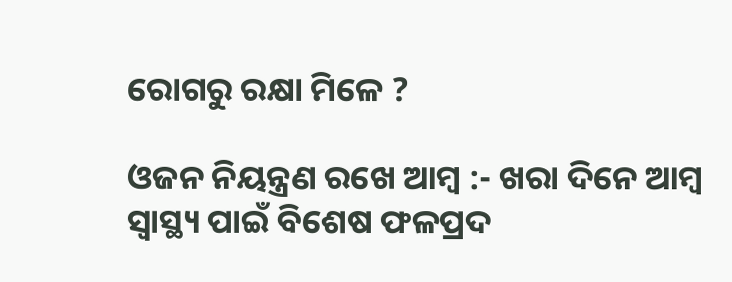ରୋଗରୁ ରକ୍ଷା ମିଳେ ?

ଓଜନ ନିୟନ୍ତ୍ରଣ ରଖେ ଆମ୍ବ :- ଖରା ଦିନେ ଆମ୍ବ ସ୍ୱାସ୍ଥ୍ୟ ପାଇଁ ବିଶେଷ ଫଳପ୍ରଦ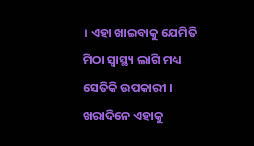। ଏହା ଖାଇବାକୁ ଯେମିତି ମିଠା ସ୍ୱାସ୍ଥ୍ୟ ଲାଗି ମଧ୍ୟ ସେତିକି ଉପକାରୀ । ଖରାଦିନେ ଏହାକୁ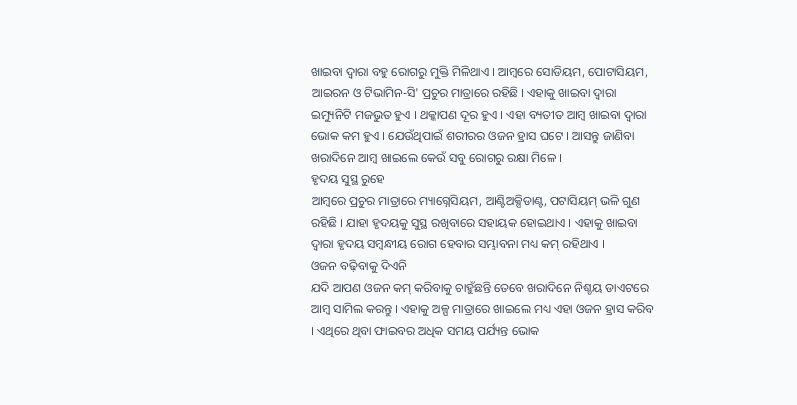ଖାଇବା ଦ୍ୱାରା ବହୁ ରୋଗରୁ ମୁକ୍ତି ମିଳିଥାଏ । ଆମ୍ବରେ ସୋଡିୟମ, ପୋଟାସିୟମ, ଆଇରନ ଓ ଟିଭାମିନ-ସି' ପ୍ରଚୁର ମାତ୍ରାରେ ରହିଛି । ଏହାକୁ ଖାଇବା ଦ୍ୱାରା ଇମ୍ୟୁନିଟି ମଜଭୁତ ହୁଏ । ଥକ୍କାପଣ ଦୂର ହୁଏ । ଏହା ବ୍ୟତୀତ ଆମ୍ବ ଖାଇବା ଦ୍ୱାରା ଭୋକ କମ ହୁଏ । ଯେଉଁଥିପାଇଁ ଶରୀରର ଓଜନ ହ୍ରାସ ଘଟେ । ଆସନ୍ତୁ ଜାଣିବା ଖରାଦିନେ ଆମ୍ବ ଖାଇଲେ କେଉଁ ସବୁ ରୋଗରୁ ରକ୍ଷା ମିଳେ ।
ହୃଦୟ ସୁସ୍ଥ ରୁହେ
ଆମ୍ବରେ ପ୍ରଚୁର ମାତ୍ରାରେ ମ୍ୟାଗ୍ନେସିୟମ, ଆଣ୍ଟିଅକ୍ସିଡାଣ୍ଟ, ପଟାସିୟମ୍ ଭଳି ଗୁଣ ରହିଛି । ଯାହା ହୃଦୟକୁ ସୁସ୍ଥ ରଖିବାରେ ସହାୟକ ହୋଇଥାଏ । ଏହାକୁ ଖାଇବା ଦ୍ୱାରା ହୃଦୟ ସମ୍ବନ୍ଧୀୟ ରୋଗ ହେବାର ସମ୍ଭାବନା ମଧ୍ୟ କମ୍ ରହିଥାଏ ।
ଓଜନ ବଢ଼ିବାକୁ ଦିଏନି
ଯଦି ଆପଣ ଓଜନ କମ୍ କରିବାକୁ ଚାହୁଁଛନ୍ତି ତେବେ ଖରାଦିନେ ନିଶ୍ଚୟ ଡାଏଟରେ ଆମ୍ବ ସାମିଲ କରନ୍ତୁ । ଏହାକୁ ଅଳ୍ପ ମାତ୍ରାରେ ଖାଇଲେ ମଧ୍ୟ ଏହା ଓଜନ ହ୍ରାସ କରିବ । ଏଥିରେ ଥିବା ଫାଇବର ଅଧିକ ସମୟ ପର୍ଯ୍ୟନ୍ତ ଭୋକ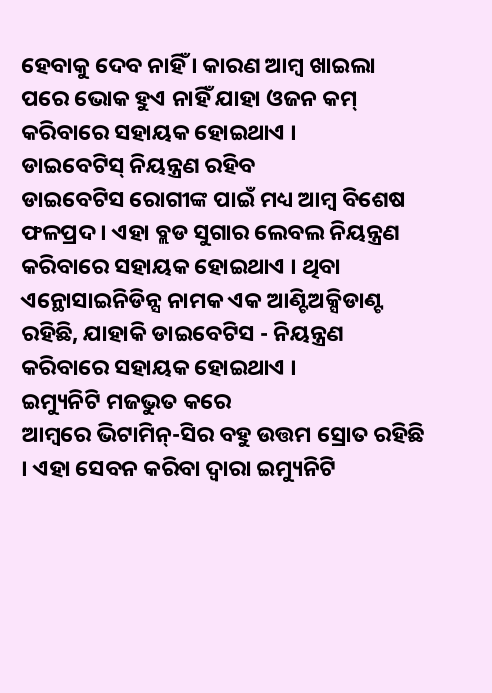ହେବାକୁ ଦେବ ନାହିଁ । କାରଣ ଆମ୍ବ ଖାଇଲା ପରେ ଭୋକ ହୁଏ ନାହିଁ ଯାହା ଓଜନ କମ୍ କରିବାରେ ସହାୟକ ହୋଇଥାଏ ।
ଡାଇବେଟିସ୍ ନିୟନ୍ତ୍ରଣ ରହିବ
ଡାଇବେଟିସ ରୋଗୀଙ୍କ ପାଇଁ ମଧ୍ୟ ଆମ୍ବ ବିଶେଷ ଫଳପ୍ରଦ । ଏହା ବ୍ଲଡ ସୁଗାର ଲେବଲ ନିୟନ୍ତ୍ରଣ କରିବାରେ ସହାୟକ ହୋଇଥାଏ । ଥିବା ଏନ୍ଥୋସାଇନିଡିନ୍ସ ନାମକ ଏକ ଆଣ୍ଟିଅକ୍ସିଡାଣ୍ଟ ରହିଛି, ଯାହାକି ଡାଇବେଟିସ - ନିୟନ୍ତ୍ରଣ କରିବାରେ ସହାୟକ ହୋଇଥାଏ ।
ଇମ୍ୟୁନିଟି ମଜଭୁତ କରେ
ଆମ୍ବରେ ଭିଟାମିନ୍-ସିର ବହୁ ଉତ୍ତମ ସ୍ରୋତ ରହିଛି । ଏହା ସେବନ କରିବା ଦ୍ୱାରା ଇମ୍ୟୁନିଟି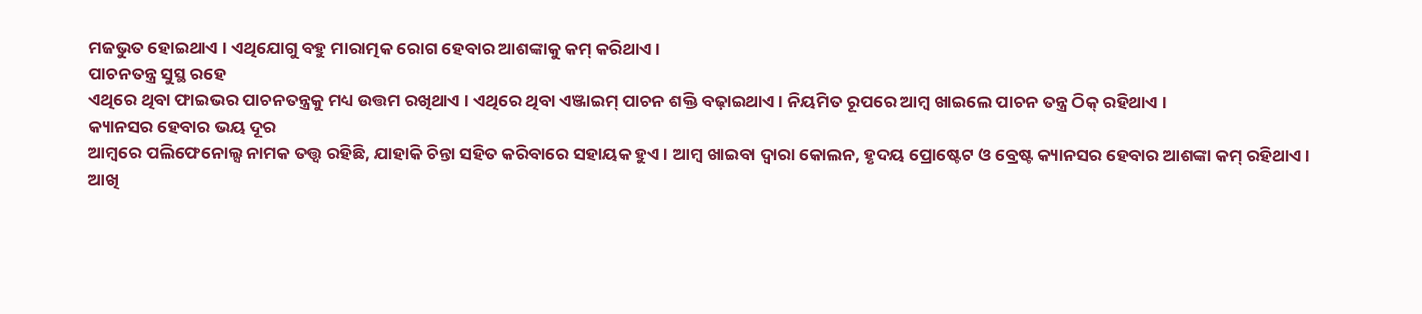ମଜଭୁତ ହୋଇଥାଏ । ଏଥିଯୋଗୁ ବହୁ ମାରାତ୍ମକ ରୋଗ ହେବାର ଆଶଙ୍କାକୁ କମ୍ କରିଥାଏ ।
ପାଚନତନ୍ତ୍ର ସୁସ୍ଥ ରହେ
ଏଥିରେ ଥିବା ଫାଇଭର ପାଚନତନ୍ତ୍ରକୁ ମଧ୍ୟ ଉତ୍ତମ ରଖିଥାଏ । ଏଥିରେ ଥିବା ଏଞ୍ଜାଇମ୍ ପାଚନ ଶକ୍ତି ବଢ଼ାଇଥାଏ । ନିୟମିତ ରୂପରେ ଆମ୍ବ ଖାଇଲେ ପାଚନ ତନ୍ତ୍ର ଠିକ୍ ରହିଥାଏ ।
କ୍ୟାନସର ହେବାର ଭୟ ଦୂର
ଆମ୍ବରେ ପଲିଫେନୋଲ୍ସ ନାମକ ତତ୍ତ୍ୱ ରହିଛି, ଯାହାକି ଚିନ୍ତା ସହିତ କରିବାରେ ସହାୟକ ହୁଏ । ଆମ୍ବ ଖାଇବା ଦ୍ୱାରା କୋଲନ, ହୃଦୟ ପ୍ରୋଷ୍ଟେଟ ଓ ବ୍ରେଷ୍ଟ କ୍ୟାନସର ହେବାର ଆଶଙ୍କା କମ୍ ରହିଥାଏ ।
ଆଖି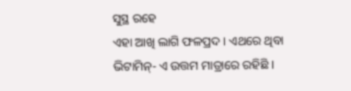ସୁସ୍ଥ ରହେ
ଏହା ଆଖି ଲାଗି ଫଳପ୍ରଦ । ଏଥରେ ଥିବା ଭିଟାମିନ୍- ଏ ଉତ୍ତମ ମାତ୍ରାରେ ରହିଛି ।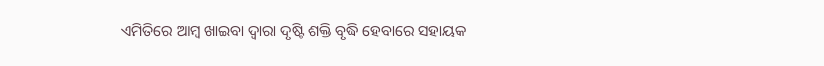ଏମିତିରେ ଆମ୍ବ ଖାଇବା ଦ୍ୱାରା ଦୃଷ୍ଟି ଶକ୍ତି ବୃଦ୍ଧି ହେବାରେ ସହାୟକ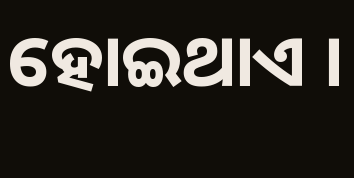ହୋଇଥାଏ ।